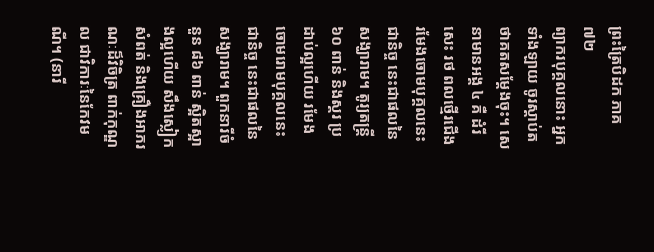ព្រះត្រៃបិដក ភាគ ៧២
ព្យាករបុគ្គលនោះ អ្នកទាំងឡាយ ចូរស្តាប់តថាគតសម្តែងចុះ។ សេនាមានអង្គ ៤ គឺ ដំរី សេះ រថ ពលថ្មើរជើង រមែងចោមបុគ្គលនេះជានិច្ច នេះជាផលនៃសង្ឃារាម។ តូរ្យតន្ត្រី ៦០ ពាន់ និងស្គរ ប្រដាប់ល្អហើយ រមែងចោមរោមបុគ្គលនេះជានិច្ច នេះជាផលនៃសង្ឃារាម។ ពួកនារីចំនួន ៨៦ ពាន់ ស្អិតស្អាងល្អហើយ សឹងស្លៀកសំពត់ និងគ្រឿងអាភរណៈដ៏វិចិត្រ ពាក់កុណ្ឌល ជាវិការៈនៃកែវមណី។ (នារី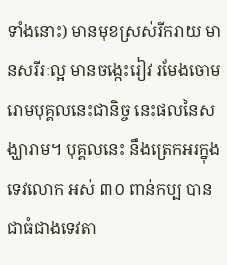ទាំងនោះ) មានមុខស្រស់រីករាយ មានសរីរៈល្អ មានចង្កេះរៀវ រមែងចោមរោមបុគ្គលនេះជានិច្ច នេះផលនៃសង្ឃារាម។ បុគ្គលនេះ នឹងត្រេកអរក្នុងទេវលោក អស់ ៣០ ពាន់កប្ប បានជាធំជាងទេវតា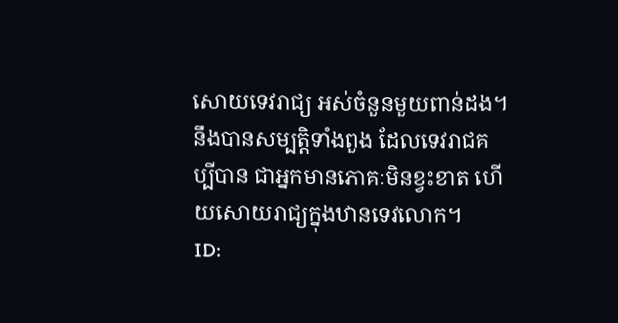សោយទេវរាជ្យ អស់ចំនួនមួយពាន់ដង។ នឹងបានសម្បត្តិទាំងពួង ដែលទេវរាជគប្បីបាន ជាអ្នកមានភោគៈមិនខ្វះខាត ហើយសោយរាជ្យក្នុងឋានទេវលោក។
ID: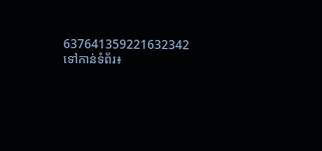637641359221632342
ទៅកាន់ទំព័រ៖